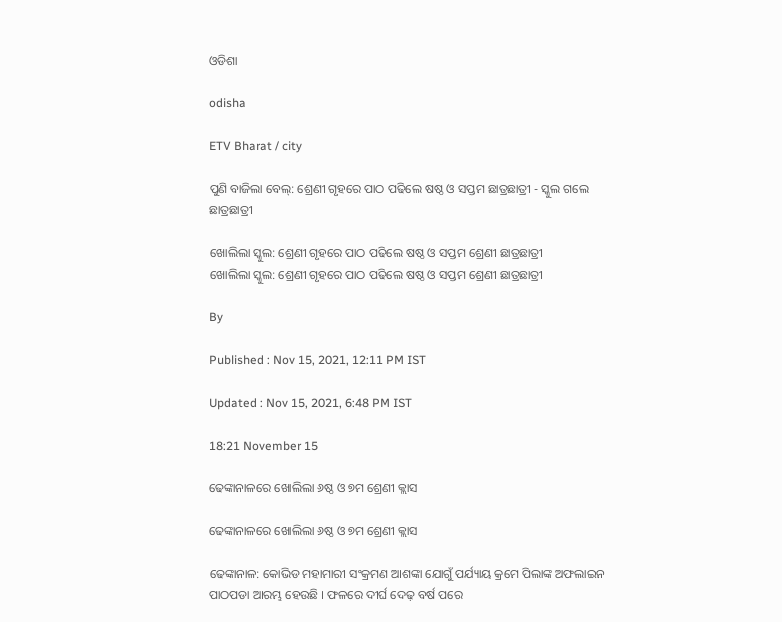ଓଡିଶା

odisha

ETV Bharat / city

ପୁଣି ବାଜିଲା ବେଲ୍: ଶ୍ରେଣୀ ଗୃହରେ ପାଠ ପଢିଲେ ଷଷ୍ଠ ଓ ସପ୍ତମ ଛାତ୍ରଛାତ୍ରୀ - ସ୍କୁଲ ଗଲେ ଛାତ୍ରଛାତ୍ରୀ

ଖୋଲିଲା ସ୍କୁଲ: ଶ୍ରେଣୀ ଗୃହରେ ପାଠ ପଢିଲେ ଷଷ୍ଠ ଓ ସପ୍ତମ ଶ୍ରେଣୀ ଛାତ୍ରଛାତ୍ରୀ
ଖୋଲିଲା ସ୍କୁଲ: ଶ୍ରେଣୀ ଗୃହରେ ପାଠ ପଢିଲେ ଷଷ୍ଠ ଓ ସପ୍ତମ ଶ୍ରେଣୀ ଛାତ୍ରଛାତ୍ରୀ

By

Published : Nov 15, 2021, 12:11 PM IST

Updated : Nov 15, 2021, 6:48 PM IST

18:21 November 15

ଢେଙ୍କାନାଳରେ ଖୋଲିଲା ୬ଷ୍ଠ ଓ ୭ମ ଶ୍ରେଣୀ କ୍ଲାସ

ଢେଙ୍କାନାଳରେ ଖୋଲିଲା ୬ଷ୍ଠ ଓ ୭ମ ଶ୍ରେଣୀ କ୍ଲାସ

ଢେଙ୍କାନାଳ: କୋଭିଡ ମହାମାରୀ ସଂକ୍ରମଣ ଆଶଙ୍କା ଯୋଗୁଁ ପର୍ଯ୍ୟାୟ କ୍ରମେ ପିଲାଙ୍କ ଅଫଲାଇନ ପାଠପଡା ଆରମ୍ଭ ହେଉଛି । ଫଳରେ ଦୀର୍ଘ ଦେଢ଼ ବର୍ଷ ପରେ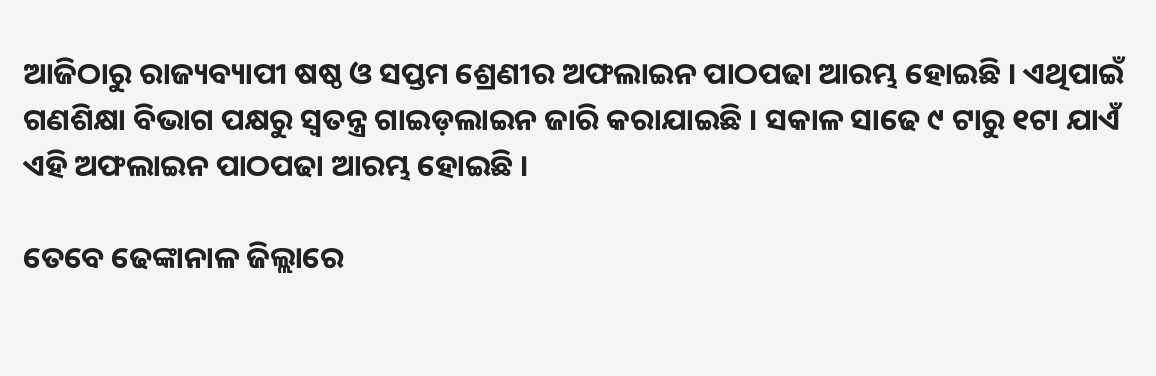ଆଜିଠାରୁ ରାଜ୍ୟବ୍ୟାପୀ ଷଷ୍ଠ ଓ ସପ୍ତମ ଶ୍ରେଣୀର ଅଫଲାଇନ ପାଠପଢା ଆରମ୍ଭ ହୋଇଛି । ଏଥିପାଇଁ ଗଣଶିକ୍ଷା ବିଭାଗ ପକ୍ଷରୁ ସ୍ବତନ୍ତ୍ର ଗାଇଡ଼ଲାଇନ ଜାରି କରାଯାଇଛି । ସକାଳ ସାଢେ ୯ ଟାରୁ ୧ଟା ଯାଏଁ ଏହି ଅଫଲାଇନ ପାଠପଢା ଆରମ୍ଭ ହୋଇଛି ।

ତେବେ ଢେଙ୍କାନାଳ ଜିଲ୍ଲାରେ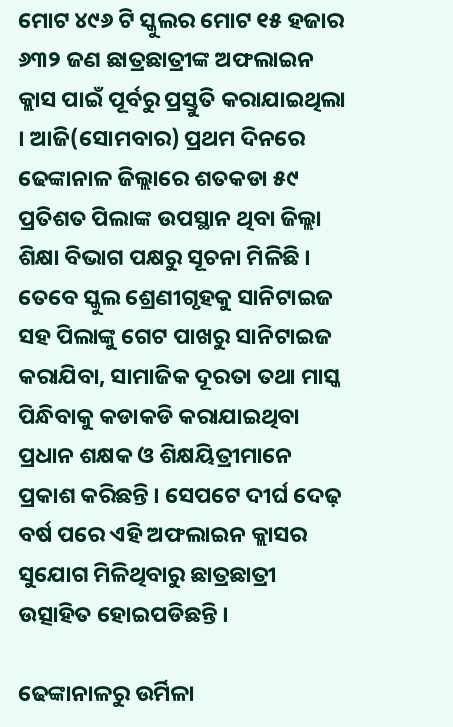ମୋଟ ୪୯୬ ଟି ସ୍କୁଲର ମୋଟ ୧୫ ହଜାର ୬୩୨ ଜଣ ଛାତ୍ରଛାତ୍ରୀଙ୍କ ଅଫଲାଇନ କ୍ଲାସ ପାଇଁ ପୂର୍ବରୁ ପ୍ରସ୍ତୁତି କରାଯାଇଥିଲା । ଆଜି(ସୋମବାର) ପ୍ରଥମ ଦିନରେ ଢେଙ୍କାନାଳ ଜିଲ୍ଲାରେ ଶତକଡା ୫୯ ପ୍ରତିଶତ ପିଲାଙ୍କ ଉପସ୍ଥାନ ଥିବା ଜିଲ୍ଲା ଶିକ୍ଷା ବିଭାଗ ପକ୍ଷରୁ ସୂଚନା ମିଳିଛି । ତେବେ ସ୍କୁଲ ଶ୍ରେଣୀଗୃହକୁ ସାନିଟାଇଜ ସହ ପିଲାଙ୍କୁ ଗେଟ ପାଖରୁ ସାନିଟାଇଜ କରାଯିବା, ସାମାଜିକ ଦୂରତା ତଥା ମାସ୍କ ପିନ୍ଧିବାକୁ କଡାକଡି କରାଯାଇଥିବା ପ୍ରଧାନ ଶକ୍ଷକ ଓ ଶିକ୍ଷୟିତ୍ରୀମାନେ ପ୍ରକାଶ କରିଛନ୍ତି । ସେପଟେ ଦୀର୍ଘ ଦେଢ଼ ବର୍ଷ ପରେ ଏହି ଅଫଲାଇନ କ୍ଲାସର ସୁଯୋଗ ମିଳିଥିବାରୁ ଛାତ୍ରଛାତ୍ରୀ ଉତ୍ସାହିତ ହୋଇପଡିଛନ୍ତି ।

ଢେଙ୍କାନାଳରୁ ଉର୍ମିଳା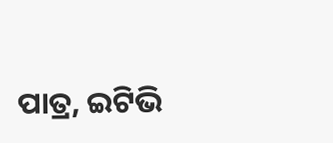ପାତ୍ର, ଇଟିଭି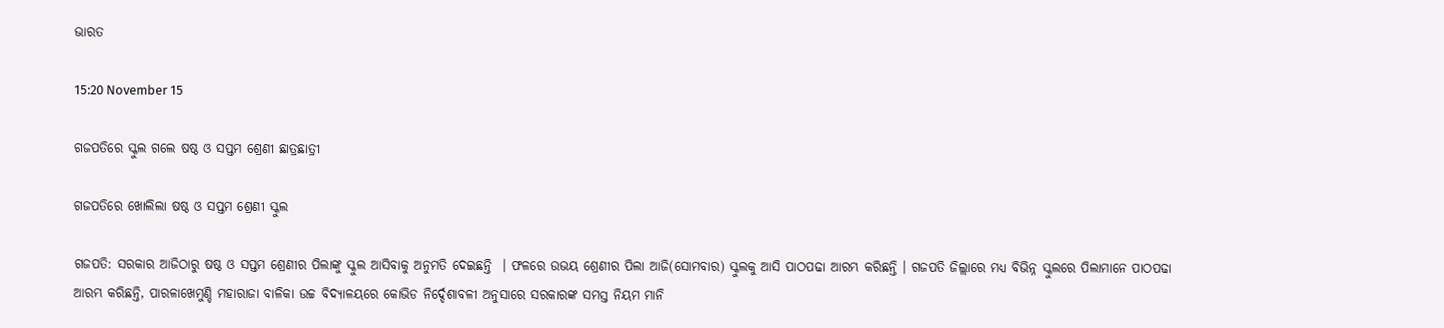ଭାରତ

15:20 November 15

ଗଜପତିରେ ସ୍କୁଲ ଗଲେ ଷଷ୍ଠ ଓ ସପ୍ତମ ଶ୍ରେଣୀ ଛାତ୍ରଛାତ୍ରୀ

ଗଜପତିରେ ଖୋଲିଲା ଷଷ୍ଠ ଓ ସପ୍ତମ ଶ୍ରେଣୀ ସ୍କୁଲ

ଗଜପତି: ସରକାର ଆଜିଠାରୁ ଷଷ୍ଠ ଓ ସପ୍ତମ ଶ୍ରେଣୀର ପିଲାଙ୍କୁ ସ୍କୁଲ ଆସିବାକୁ ଅନୁମତି ଦେଇଛନ୍ତି  । ଫଳରେ ଉଭୟ ଶ୍ରେଣୀର ପିଲା ଆଜି(ସୋମବାର) ସ୍କୁଲକୁ ଆସି ପାଠପଢା ଆରମ୍ଭ କରିଛନ୍ତି । ଗଜପତି ଜିଲ୍ଲାରେ ମଧ୍ୟ ବିଭିନ୍ନ ସ୍କୁଲରେ ପିଲାମାନେ ପାଠପଢା ଆରମ୍ଭ କରିଛନ୍ତି, ପାରଳାଖେମୁଣ୍ଡି ମହାରାଜା ବାଳିକା ଉଚ୍ଚ ବିଦ୍ୟାଳୟରେ କୋଭିଡ ନିର୍ଦ୍ଦେଶାବଳୀ ଅନୁସାରେ ସରକାରଙ୍କ ସମସ୍ତ ନିୟମ ମାନି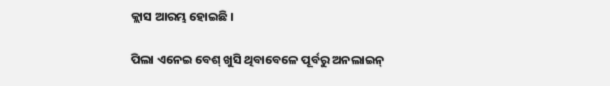କ୍ଲାସ ଆରମ୍ଭ ହୋଇଛି ।

ପିଲା ଏନେଇ ବେଶ୍ ଖୁସି ଥିବାବେଳେ ପୂର୍ବରୁ ଅନଲାଇନ୍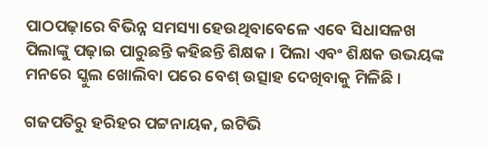ପାଠପଢ଼ାରେ ବିଭିନ୍ନ ସମସ୍ୟା ହେଉଥିବାବେଳେ ଏବେ ସିଧାସଳଖ ପିଲାଙ୍କୁ ପଢ଼ାଇ ପାରୁଛନ୍ତି କହିଛନ୍ତି ଶିକ୍ଷକ । ପିଲା ଏବଂ ଶିକ୍ଷକ ଉଭୟଙ୍କ ମନରେ ସ୍କୁଲ ଖୋଲିବା ପରେ ବେଶ୍ ଉତ୍ସାହ ଦେଖିବାକୁ ମିଳିଛି ।

ଗଜପତିରୁ ହରିହର ପଟ୍ଟନାୟକ, ଇଟିଭି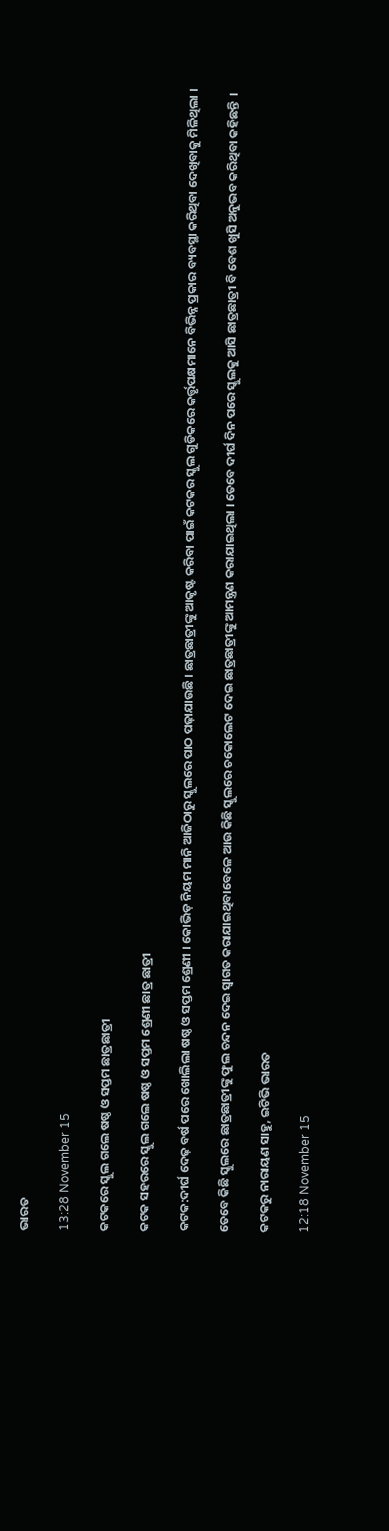ଭାରତ

13:28 November 15

କଟକରେ ସ୍କୁଲ ଗଲେ ଷଷ୍ଠ ଓ ସପ୍ତମ ଛାତ୍ରଛାତ୍ରୀ

କଟକ ସହରରେ ସ୍କୁଲ ଗଲେ ଷଷ୍ଠ ଓ ସପ୍ତମ ଶ୍ରେଣୀ ଛାତ୍ର ଛାତ୍ରୀ

କଟକ:ଦୀର୍ଘ ଦେଢ଼ ବର୍ଷ ପରେ ଖୋଲିଲା ଷଷ୍ଠ ଓ ସପ୍ତମ ଶ୍ରେଣୀ । କୋଭିଡ଼ ନିୟମ ମାନି ଆଜିଠାରୁ ସ୍କୁଲରେ ପାଠ ପଢ଼ାଯାଉଛି । ଛାତ୍ରଛାତ୍ରୀଙ୍କୁ ଆକୃଷ୍ଟ କରିବା ପାଇଁ କଟକର ସ୍କୁଲ ଗୁଡିକରେ କର୍ତ୍ତୃପକ୍ଷମାନେ ବିଭିନ୍ନ ପ୍ରକାର ବ୍ୟବସ୍ଥା କରିଥିବା ଦେଖିବାକୁ ମିଳିଥିଲା ।

ତେବେ କିଛି ସ୍କୁଲରେ ଛାତ୍ରଛାତ୍ରୀଙ୍କୁ ଫୁଲ ଚନ୍ଦନ ଦେଇ ସ୍ବାଗତ କରାଯାଇଥିବାବେଳେ ଆଉ କିଛି ସ୍କୁଲରେ ଚକୋଲେଟ ଦେଇ ଛାତ୍ରଛାତ୍ରୀଙ୍କୁ ଆମନ୍ତ୍ରଣ କରାଯାଇଥିଲା । ତେବେ ଦୀର୍ଘ ଦିନ ପରେ ସ୍କୁଲକୁ ଆସି ଛାତ୍ରଛାତ୍ରୀ ବି ବେଶ ଖୁସି ଅନୁଭବ କରିଥିବା କହିଛନ୍ତି  ।

କଟକରୁ ନାରାୟଣ ସାହୁ, ଇଟିଭି ଭାରତ

12:18 November 15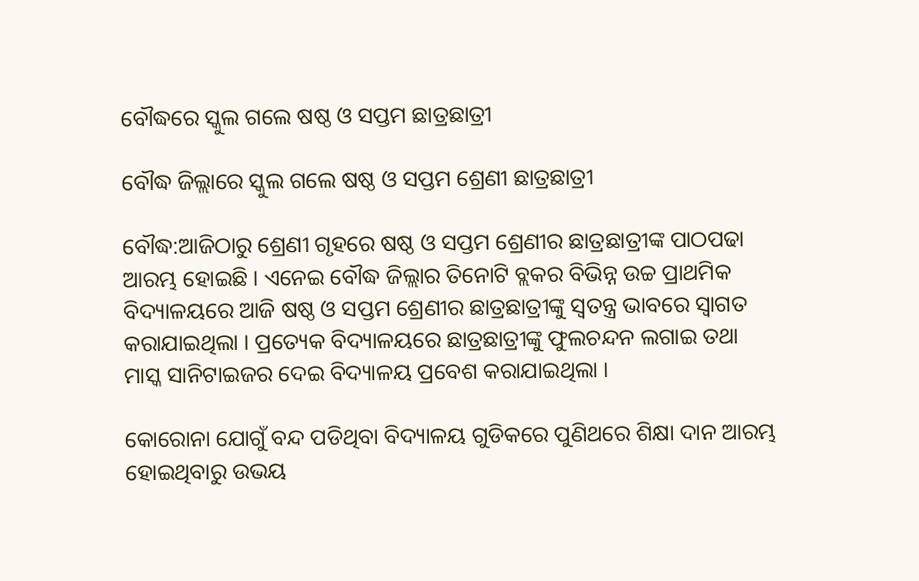ବୌଦ୍ଧରେ ସ୍କୁଲ ଗଲେ ଷଷ୍ଠ ଓ ସପ୍ତମ ଛାତ୍ରଛାତ୍ରୀ

ବୌଦ୍ଧ ଜିଲ୍ଲାରେ ସ୍କୁଲ ଗଲେ ଷଷ୍ଠ ଓ ସପ୍ତମ ଶ୍ରେଣୀ ଛାତ୍ରଛାତ୍ରୀ

ବୌଦ୍ଧ:ଆଜିଠାରୁ ଶ୍ରେଣୀ ଗୃହରେ ଷଷ୍ଠ ଓ ସପ୍ତମ ଶ୍ରେଣୀର ଛାତ୍ରଛାତ୍ରୀଙ୍କ ପାଠପଢା ଆରମ୍ଭ ହୋଇଛି । ଏନେଇ ବୌଦ୍ଧ ଜିଲ୍ଲାର ତିନୋଟି ବ୍ଲକର ବିଭିନ୍ନ ଉଚ୍ଚ ପ୍ରାଥମିକ ବିଦ୍ୟାଳୟରେ ଆଜି ଷଷ୍ଠ ଓ ସପ୍ତମ ଶ୍ରେଣୀର ଛାତ୍ରଛାତ୍ରୀଙ୍କୁ ସ୍ବତନ୍ତ୍ର ଭାବରେ ସ୍ବାଗତ କରାଯାଇଥିଲା । ପ୍ରତ୍ୟେକ ବିଦ୍ୟାଳୟରେ ଛାତ୍ରଛାତ୍ରୀଙ୍କୁ ଫୁଲଚନ୍ଦନ ଲଗାଇ ତଥା ମାସ୍କ ସାନିଟାଇଜର ଦେଇ ବିଦ୍ୟାଳୟ ପ୍ରବେଶ କରାଯାଇଥିଲା ।

କୋରୋନା ଯୋଗୁଁ ବନ୍ଦ ପଡିଥିବା ବିଦ୍ୟାଳୟ ଗୁଡିକରେ ପୁଣିଥରେ ଶିକ୍ଷା ଦାନ ଆରମ୍ଭ ହୋଇଥିବାରୁ ଉଭୟ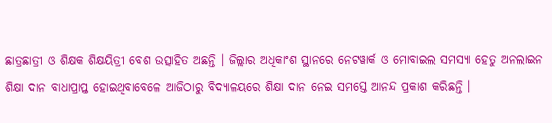ଛାତ୍ରଛାତ୍ରୀ ଓ ଶିକ୍ଷକ ଶିକ୍ଷୟିତ୍ରୀ ବେଶ ଉତ୍ସାହିତ ଅଛନ୍ତି । ଜିଲ୍ଲାର ଅଧିକାଂଶ ସ୍ଥାନରେ ନେଟୱାର୍କ ଓ ମୋବାଇଲ ସମସ୍ୟା ହେତୁ ଅନଲାଇନ ଶିକ୍ଷା ଦାନ ବାଧାପ୍ରାପ୍ତ ହୋଇଥିବାବେଳେ ଆଜିଠାରୁ ବିଦ୍ୟାଳୟରେ ଶିକ୍ଷା ଦାନ ନେଇ ସମସ୍ତେ ଆନନ୍ଦ ପ୍ରକାଶ କରିଛନ୍ତି ।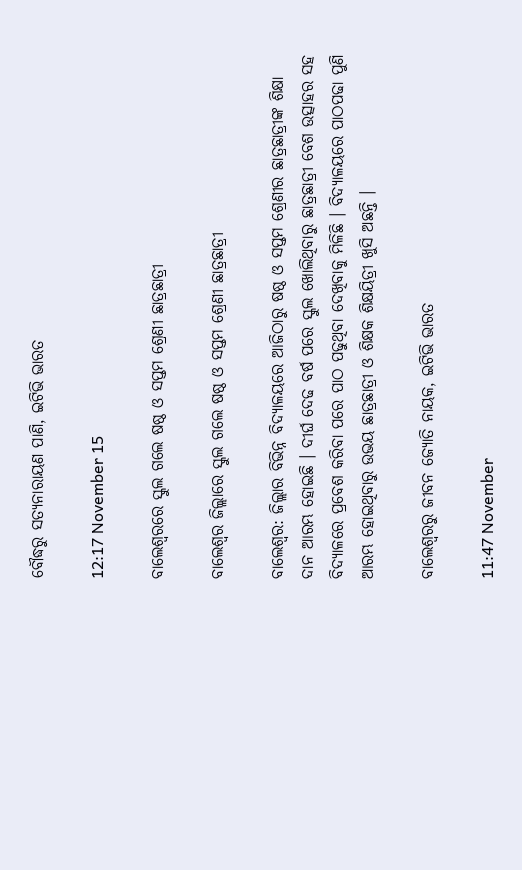ବୌଦ୍ଧରୁ ସତ୍ୟନାରାୟଣ ପାଣି, ଇଟିଭି ଭାରତ

12:17 November 15

ବାଲେଶ୍ବରରେ ସ୍କୁଲ ଗଲେ ଷଷ୍ଠ ଓ ସପ୍ତମ ଶ୍ରେଣୀ ଛାତ୍ରଛାତ୍ରୀ

ବାଲେଶ୍ବର ଜିଲ୍ଲାରେ ସ୍କୁଲ ଗଲେ ଷଷ୍ଠ ଓ ସପ୍ତମ ଶ୍ରେଣୀ ଛାତ୍ରଛାତ୍ରୀ

ବାଲେଶ୍ବର: ଜିଲ୍ଲାର ବିଭିନ୍ନ ବିଦ୍ୟାଳୟରେ ଆଜିଠାରୁ ଷଷ୍ଠ ଓ ସପ୍ତମ ଶ୍ରେଣୀର ଛାତ୍ରଛାତ୍ରୀଙ୍କ ଶିକ୍ଷା ଦାନ ଆରମ୍ଭ ହୋଇଛି । ଦୀର୍ଘ ଦେଢ ବର୍ଷ ପରେ ସ୍କୁଲ ଖୋଲିଥିବାରୁ ଛାତ୍ରଛାତ୍ରୀ ବେଶ ଉତ୍ସାହର ସହ ବିଦ୍ଯାଳରେ ପ୍ରବେଶ କରିବା ପରେ ପାଠ ପଢୁଥିବା ଦେଖିବାକୁ ମିଳିଛି । ବିଦ୍ୟାଳୟରେ ପାଠପଢା ପୁଣି ଆରମ୍ଭ ହୋଇଥିବାରୁ ଉଭୟ ଛାତ୍ରଛାତ୍ରୀ ଓ ଶିକ୍ଷକ ଶିକ୍ଷୟିତ୍ରୀ ଖୁସି ଅଛନ୍ତି ।

ବାଲେଶ୍ବରରୁ ଜୀବନ ଜ୍ୟୋତି ନାୟକ, ଇଟିଭି ଭାରତ

11:47 November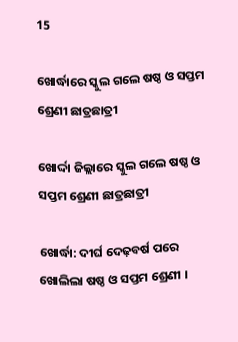15

ଖୋର୍ଦ୍ଧାରେ ସ୍କୁଲ ଗଲେ ଷଷ୍ଠ ଓ ସପ୍ତମ ଶ୍ରେଣୀ ଛାତ୍ରଛାତ୍ରୀ

ଖୋର୍ଦ୍ଦା ଜିଲ୍ଲାରେ ସ୍କୁଲ ଗଲେ ଷଷ୍ଠ ଓ ସପ୍ତମ ଶ୍ରେଣୀ ଛାତ୍ରଛାତ୍ରୀ

ଖୋର୍ଦ୍ଧା: ଦୀର୍ଘ ଦେଢ଼ବର୍ଷ ପରେ ଖୋଲିଲା ଷଷ୍ଠ ଓ ସପ୍ତମ ଶ୍ରେଣୀ ।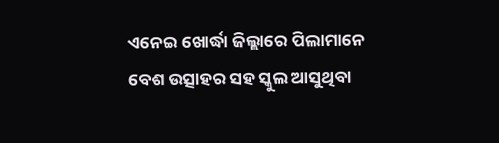ଏନେଇ ଖୋର୍ଦ୍ଧା ଜିଲ୍ଲାରେ ପିଲାମାନେ ବେଶ ଉତ୍ସାହର ସହ ସ୍କୁଲ ଆସୁଥିବା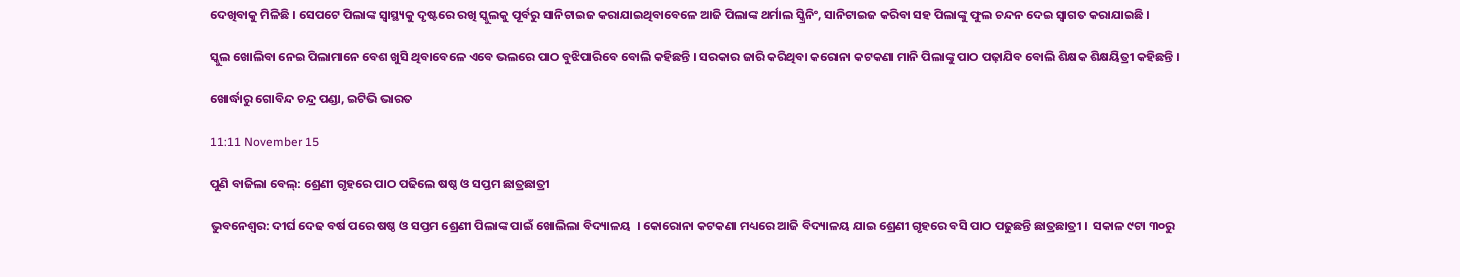ଦେଖିବାକୁ ମିଳିଛି । ସେପଟେ ପିଲାଙ୍କ ସ୍ୱାସ୍ଥ୍ୟକୁ ଦୃଷ୍ଟରେ ରଖି ସ୍କୁଲକୁ ପୂର୍ବରୁ ସାନିଟାଇଜ କରାଯାଇଥିବାବେଳେ ଆଜି ପିଲାଙ୍କ ଥର୍ମାଲ ସ୍କ୍ରିନିଂ, ସାନିଟାଇଜ କରିବା ସହ ପିଲାଙ୍କୁ ଫୁଲ ଚନ୍ଦନ ଦେଇ ସ୍ୱାଗତ କରାଯାଇଛି ।

ସ୍କୁଲ ଖୋଲିବା ନେଇ ପିଲାମାନେ ବେଶ ଖୁସି ଥିବାବେଳେ ଏବେ ଭଲରେ ପାଠ ବୁଝିପାରିବେ ବୋଲି କହିଛନ୍ତି । ସରକାର ଜାରି କରିଥିବା କରୋନା କଟକଣା ମାନି ପିଲାଙ୍କୁ ପାଠ ପଢ଼ାଯିବ ବୋଲି ଶିକ୍ଷକ ଶିକ୍ଷୟିତ୍ରୀ କହିଛନ୍ତି ।

ଖୋର୍ଦ୍ଧାରୁ ଗୋବିନ୍ଦ ଚନ୍ଦ୍ର ପଣ୍ଡା, ଇଟିଭି ଭାରତ

11:11 November 15

ପୁଣି ବାଜିଲା ବେଲ୍: ଶ୍ରେଣୀ ଗୃହରେ ପାଠ ପଢିଲେ ଷଷ୍ଠ ଓ ସପ୍ତମ ଛାତ୍ରଛାତ୍ରୀ

ଭୁବନେଶ୍ବର: ଦୀର୍ଘ ଦେଢ ବର୍ଷ ପରେ ଷଷ୍ଠ ଓ ସପ୍ତମ ଶ୍ରେଣୀ ପିଲାଙ୍କ ପାଇଁ ଖୋଲିଲା ବିଦ୍ୟାଳୟ  । କୋରୋନା କଟକଣା ମଧ୍ୟରେ ଆଜି ବିଦ୍ୟାଳୟ ଯାଇ ଶ୍ରେଣୀ ଗୃହରେ ବସି ପାଠ ପଢୁଛନ୍ତି ଛାତ୍ରଛାତ୍ରୀ ।  ସକାଳ ୯ଟା ୩୦ରୁ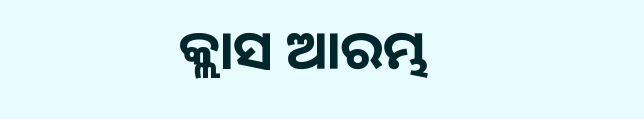କ୍ଲାସ ଆରମ୍ଭ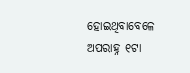ହୋଇଥିବାବେଳେ ଅପରାହ୍ନ ୧ଟା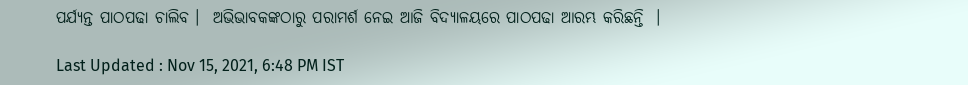ପର୍ଯ୍ୟନ୍ତ ପାଠପଢା ଚାଲିବ ।  ଅଭିଭାବକଙ୍କଠାରୁ ପରାମର୍ଶ ନେଇ ଆଜି ବିଦ୍ୟାଳୟରେ ପାଠପଢା ଆରମ୍ଭ କରିଛନ୍ତି  ।

Last Updated : Nov 15, 2021, 6:48 PM IST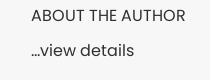ABOUT THE AUTHOR

...view details